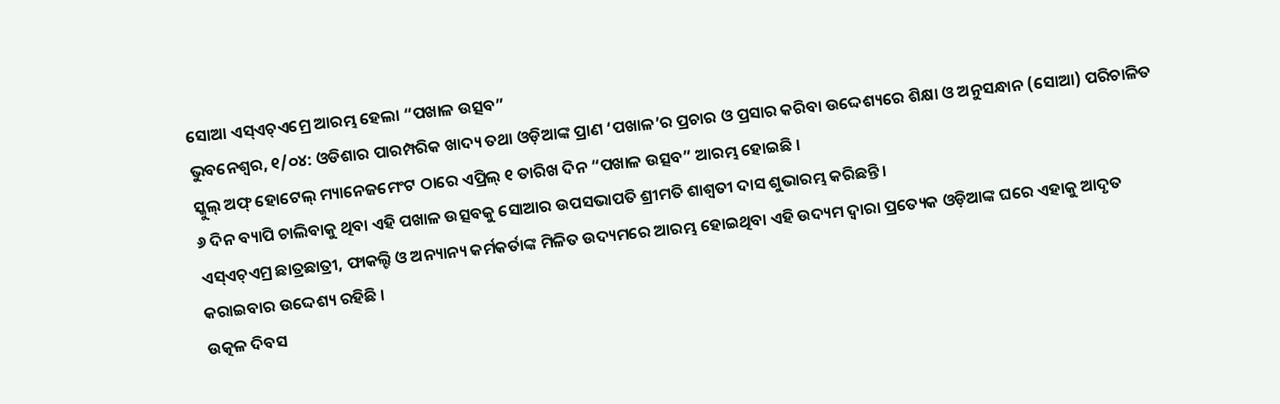ସୋଆ ଏସ୍ଏଚ୍ଏମ୍ରେ ଆରମ୍ଭ ହେଲା “ପଖାଳ ଉତ୍ସବ”
ଭୁବନେଶ୍ୱର, ୧/୦୪: ଓଡିଶାର ପାରମ୍ପରିକ ଖାଦ୍ୟ ତଥା ଓଡ଼ିଆଙ୍କ ପ୍ରାଣ ‘ପଖାଳ’ର ପ୍ରଚାର ଓ ପ୍ରସାର କରିବା ଉଦ୍ଦେଶ୍ୟରେ ଶିକ୍ଷା ଓ ଅନୁସନ୍ଧାନ (ସୋଆ) ପରିଚାଳିତ ସ୍କୁଲ୍ ଅଫ୍ ହୋଟେଲ୍ ମ୍ୟାନେଜମେଂଟ ଠାରେ ଏପ୍ରିଲ୍ ୧ ତାରିଖ ଦିନ “ପଖାଳ ଉତ୍ସବ” ଆରମ୍ଭ ହୋଇଛି ।
୬ ଦିନ ବ୍ୟାପି ଚାଲିବାକୁ ଥିବା ଏହି ପଖାଳ ଉତ୍ସବକୁ ସୋଆର ଉପସଭାପତି ଶ୍ରୀମତି ଶାଶ୍ୱତୀ ଦାସ ଶୁଭାରମ୍ଭ କରିଛନ୍ତି ।
ଏସ୍ଏଚ୍ଏମ୍ର ଛାତ୍ରଛାତ୍ରୀ, ଫାକଲ୍ଟି ଓ ଅନ୍ୟାନ୍ୟ କର୍ମକର୍ତାଙ୍କ ମିଳିତ ଉଦ୍ୟମରେ ଆରମ୍ଭ ହୋଇଥିବା ଏହି ଉଦ୍ୟମ ଦ୍ୱାରା ପ୍ରତ୍ୟେକ ଓଡ଼ିଆଙ୍କ ଘରେ ଏହାକୁ ଆଦୃତ କରାଇବାର ଉଦ୍ଦେଶ୍ୟ ରହିଛି ।
ଉତ୍କଳ ଦିବସ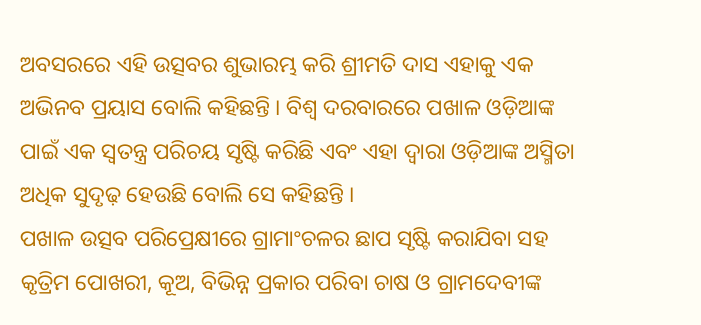ଅବସରରେ ଏହି ଉତ୍ସବର ଶୁଭାରମ୍ଭ କରି ଶ୍ରୀମତି ଦାସ ଏହାକୁ ଏକ ଅଭିନବ ପ୍ରୟାସ ବୋଲି କହିଛନ୍ତି । ବିଶ୍ୱ ଦରବାରରେ ପଖାଳ ଓଡ଼ିଆଙ୍କ ପାଇଁ ଏକ ସ୍ୱତନ୍ତ୍ର ପରିଚୟ ସୃଷ୍ଟି କରିଛି ଏବଂ ଏହା ଦ୍ୱାରା ଓଡ଼ିଆଙ୍କ ଅସ୍ମିତା ଅଧିକ ସୁଦୃଢ଼ ହେଉଛି ବୋଲି ସେ କହିଛନ୍ତି ।
ପଖାଳ ଉତ୍ସବ ପରିପ୍ରେକ୍ଷୀରେ ଗ୍ରାମାଂଚଳର ଛାପ ସୃଷ୍ଟି କରାଯିବା ସହ କୃତ୍ରିମ ପୋଖରୀ, କୂଅ, ବିଭିନ୍ନ ପ୍ରକାର ପରିବା ଚାଷ ଓ ଗ୍ରାମଦେବୀଙ୍କ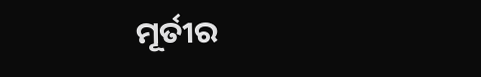ମୂର୍ତୀର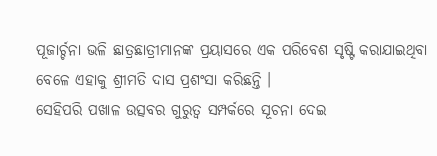ପୂଜାର୍ଚ୍ଚନା ଭଳି ଛାତ୍ରଛାତ୍ରୀମାନଙ୍କ ପ୍ରୟାସରେ ଏକ ପରିବେଶ ସୃଷ୍ଟି କରାଯାଇଥିବା ବେଳେ ଏହାକୁ ଶ୍ରୀମତି ଦାସ ପ୍ରଶଂସା କରିଛନ୍ତି ।
ସେହିପରି ପଖାଳ ଉତ୍ସବର ଗୁରୁତ୍ୱ ସମ୍ପର୍କରେ ସୂଚନା ଦେଇ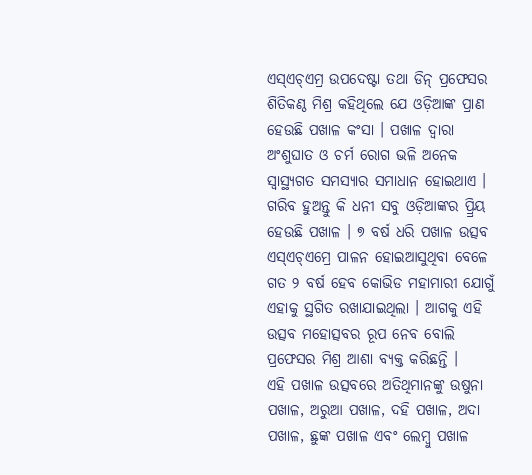ଏସ୍ଏଚ୍ଏମ୍ର ଉପଦେଷ୍ଟା ତଥା ଡିନ୍ ପ୍ରଫେସର ଶିତିକଣ୍ଠ ମିଶ୍ର କହିଥିଲେ ଯେ ଓଡ଼ିଆଙ୍କ ପ୍ରାଣ ହେଉଛି ପଖାଳ କଂସା । ପଖାଳ ଦ୍ୱାରା ଅଂଶୁଘାତ ଓ ଚର୍ମ ରୋଗ ଭଳି ଅନେକ ସ୍ୱାସ୍ଥ୍ୟଗତ ସମସ୍ୟାର ସମାଧାନ ହୋଇଥାଏ । ଗରିବ ହୁଅନ୍ତୁ କି ଧନୀ ସବୁ ଓଡ଼ିଆଙ୍କର ପ୍ର୍ରିୟ ହେଉଛି ପଖାଳ । ୭ ବର୍ଷ ଧରି ପଖାଳ ଉତ୍ସବ ଏସ୍ଏଚ୍ଏମ୍ରେ ପାଳନ ହୋଇଆସୁଥିବା ବେଳେ ଗତ ୨ ବର୍ଷ ହେବ କୋଭିଡ ମହାମାରୀ ଯୋଗୁଁ ଏହାକୁ ସ୍ଥଗିତ ରଖାଯାଇଥିଲା । ଆଗକୁ ଏହି ଉତ୍ସବ ମହୋତ୍ସବର ରୂପ ନେବ ବୋଲି ପ୍ରଫେସର ମିଶ୍ର ଆଶା ବ୍ୟକ୍ତ କରିଛନ୍ତି ।
ଏହି ପଖାଳ ଉତ୍ସବରେ ଅତିଥିମାନଙ୍କୁ ଉଷୁନା ପଖାଳ, ଅରୁଆ ପଖାଳ, ଦହି ପଖାଳ, ଅଦା ପଖାଳ, ଛୁଙ୍କ ପଖାଳ ଏବଂ ଲେମ୍ବୁ ପଖାଳ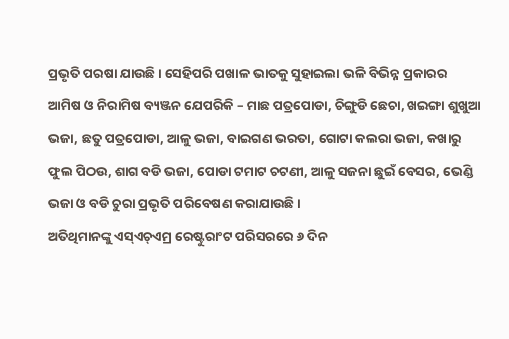ପ୍ରଭୃତି ପରଷା ଯାଉଛି । ସେହିପରି ପଖାଳ ଭାତକୁ ସୁହାଇଲା ଭଳି ବିଭିନ୍ନ ପ୍ରକାରର ଆମିଷ ଓ ନିରାମିଷ ବ୍ୟଞ୍ଜନ ଯେପରିକି – ମାଛ ପତ୍ରପୋଡା, ଚିଙ୍ଗୁଡି ଛେଚା, ଖଇଙ୍ଗା ଶୁଖୁଆ ଭଜା, ଛତୁ ପତ୍ରପୋଡା, ଆଳୁ ଭଜା, ବାଇଗଣ ଭରତା, ଗୋଟା କଲରା ଭଜା, କଖାରୁ ଫୁଲ ପିଠଉ, ଶାଗ ବଡି ଭଜା, ପୋଡା ଟମାଟ ଚଟଣୀ, ଆଳୁ ସଜନା ଛୁଇଁ ବେସର, ଭେଣ୍ଡି ଭଜା ଓ ବଡି ଚୁରା ପ୍ରଭୃତି ପରିବେଷଣ କରାଯାଉଛି ।
ଅତିଥିମାନଙ୍କୁ ଏସ୍ଏଚ୍ଏମ୍ର ରେଷ୍ଟୁରାଂଟ ପରିସରରେ ୬ ଦିନ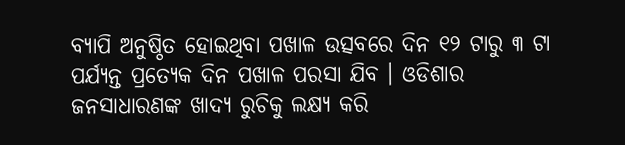ବ୍ୟାପି ଅନୁଷ୍ଠିତ ହୋଇଥିବା ପଖାଳ ଉତ୍ସବରେ ଦିନ ୧୨ ଟାରୁ ୩ ଟା ପର୍ଯ୍ୟନ୍ତ ପ୍ରତ୍ୟେକ ଦିନ ପଖାଳ ପରସା ଯିବ । ଓଡିଶାର ଜନସାଧାରଣଙ୍କ ଖାଦ୍ୟ ରୁଚିକୁ ଲକ୍ଷ୍ୟ କରି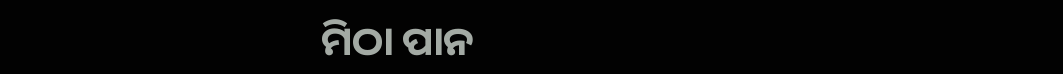ମିଠା ପାନ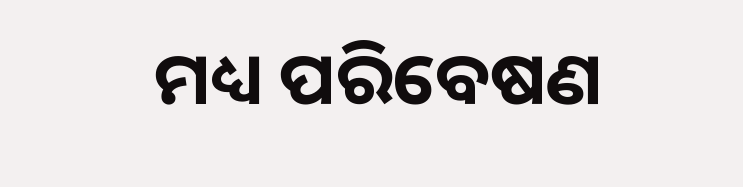ମଧ୍ୟ ପରିବେଷଣ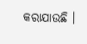କରାଯାଉଛି ।